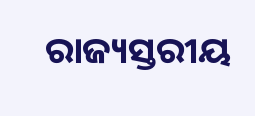ରାଜ୍ୟସ୍ତରୀୟ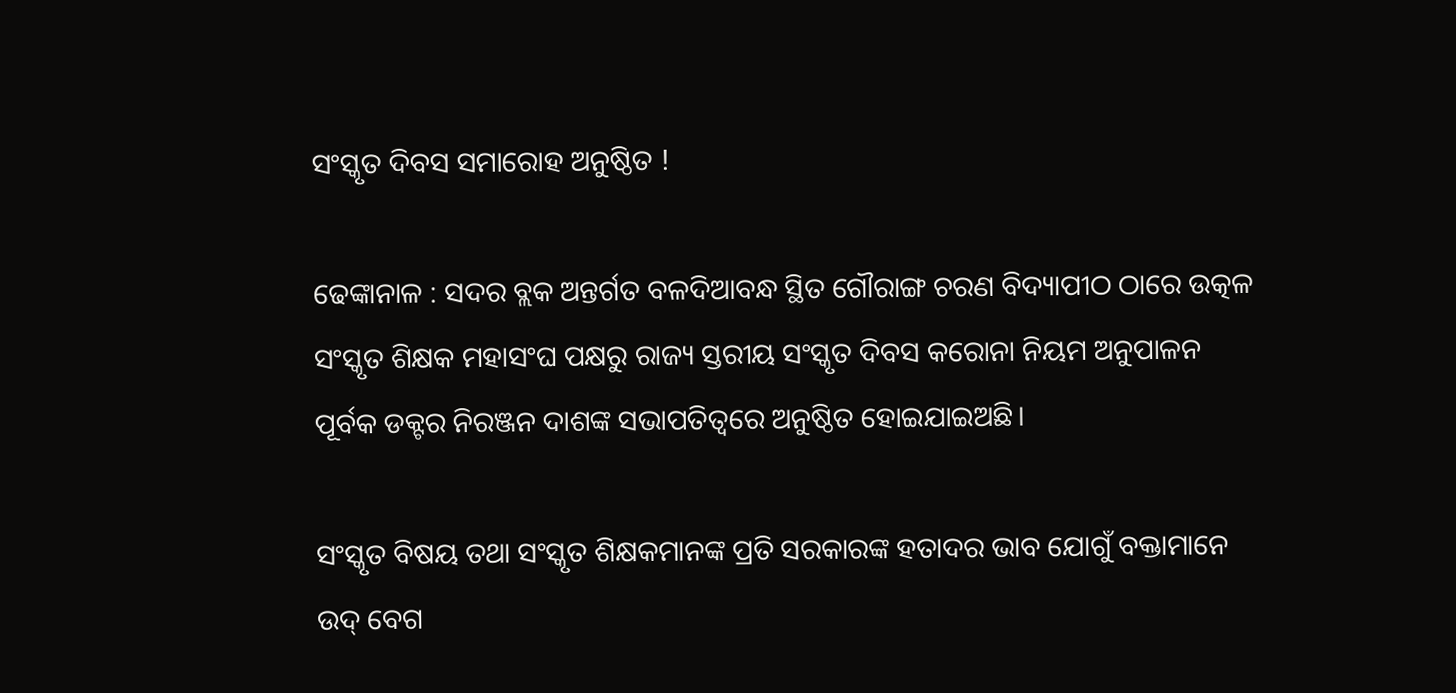ସଂସ୍କୃତ ଦିବସ ସମାରୋହ ଅନୁଷ୍ଠିତ !

ଢେଙ୍କାନାଳ : ସଦର ବ୍ଲକ ଅନ୍ତର୍ଗତ ବଳଦିଆବନ୍ଧ ସ୍ଥିତ ଗୌରାଙ୍ଗ ଚରଣ ବିଦ୍ୟାପୀଠ ଠାରେ ଉତ୍କଳ ସଂସ୍କୃତ ଶିକ୍ଷକ ମହାସଂଘ ପକ୍ଷରୁ ରାଜ୍ୟ ସ୍ତରୀୟ ସଂସ୍କୃତ ଦିବସ କରୋନା ନିୟମ ଅନୁପାଳନ ପୂର୍ବକ ଡକ୍ଟର ନିରଞ୍ଜନ ଦାଶଙ୍କ ସଭାପତିତ୍ବରେ ଅନୁଷ୍ଠିତ ହୋଇଯାଇଅଛି।

ସଂସ୍କୃତ ବିଷୟ ତଥା ସଂସ୍କୃତ ଶିକ୍ଷକମାନଙ୍କ ପ୍ରତି ସରକାରଙ୍କ ହତାଦର ଭାବ ଯୋଗୁଁ ବକ୍ତାମାନେ ଉଦ୍ ବେଗ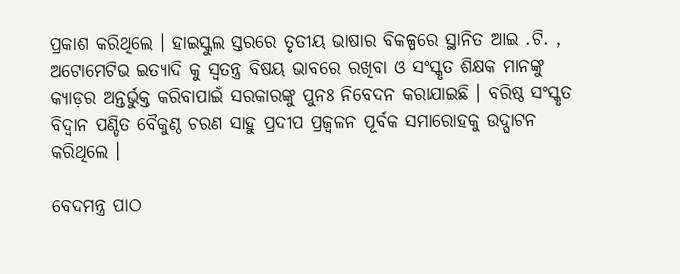ପ୍ରକାଶ କରିଥିଲେ । ହାଇସ୍କୁଲ ସ୍ତରରେ ତୃତୀୟ ଭାଷାର ବିକଳ୍ପରେ ସ୍ଥାନିତ ଆଇ .ଟି. , ଅଟୋମେଟିଭ ଇତ୍ୟାଦି କୁ ସ୍ଵତନ୍ତ୍ର ବିଷୟ ଭାବରେ ରଖିବା ଓ ସଂସ୍କୃତ ଶିକ୍ଷକ ମାନଙ୍କୁ କ୍ୟାଡ଼ର ଅନ୍ତର୍ଭୁକ୍ତ କରିବାପାଇଁ ସରକାରଙ୍କୁ ପୁନଃ ନିବେଦନ କରାଯାଇଛି । ବରିଷ୍ଠ ସଂସ୍କୃତ ବିଦ୍ୱାନ ପଣ୍ଡିତ ବୈକୁଣ୍ଠ ଚରଣ ସାହୁ ପ୍ରଦୀପ ପ୍ରଜ୍ବଳନ ପୂର୍ବକ ସମାରୋହକୁ ଉଦ୍ଘାଟନ କରିଥିଲେ ।

ବେଦମନ୍ତ୍ର ପାଠ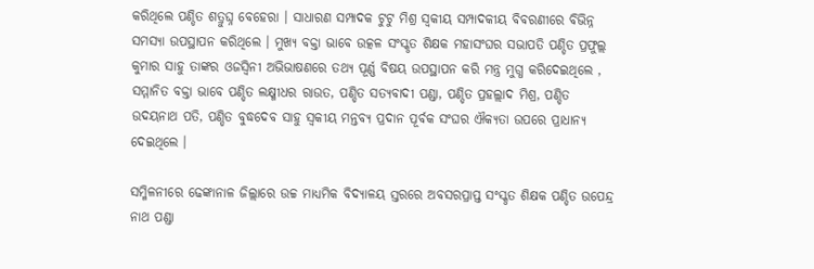କରିଥିଲେ ପଣ୍ଡିତ ଶତ୍ରୁଘ୍ନ ବେହେରା । ସାଧାରଣ ସମ୍ପାଦକ ଟୁଟୁ ମିଶ୍ର ସ୍ୱକୀୟ ସମ୍ପାଦକୀୟ ବିବରଣୀରେ ବିଭିନ୍ନ ସମସ୍ୟା ଉପସ୍ଥାପନ କରିଥିଲେ । ମୁଖ୍ୟ ବକ୍ତା ଭାବେ ଉତ୍କଳ ସଂସ୍କୃତ ଶିକ୍ଷକ ମହାସଂଘର ସଭାପତି ପଣ୍ଡିତ ପ୍ରଫୁଲ୍ଲ କୁମାର ସାହୁ ତାଙ୍କର ଓଜସ୍ଵିନୀ ଅଭିଭାଷଣରେ ତଥ୍ୟ ପୂର୍ଣ୍ଣ ବିଷୟ ଉପସ୍ଥାପନ କରି ମନ୍ତ୍ର ମୁଗ୍ଧ କରିଦେଇଥିଲେ , ସମ୍ମାନିତ ବକ୍ତା ଭାବେ ପଣ୍ଡିତ ଲକ୍ଷ୍ମୀଧର ରାଉତ, ପଣ୍ଡିତ ସତ୍ୟବାଦୀ ପଣ୍ଡା, ପଣ୍ଡିତ ପ୍ରହଲ୍ଲାଦ ମିଶ୍ର, ପଣ୍ଡିତ ଉଦୟନାଥ ପତି, ପଣ୍ଡିତ ବୁଦ୍ଧଦେବ ସାହୁ ସ୍ୱକୀୟ ମନ୍ତବ୍ୟ ପ୍ରଦାନ ପୂର୍ବକ ସଂଘର ଐକ୍ୟତା ଉପରେ ପ୍ରାଧାନ୍ୟ ଦେଇଥିଲେ ।

ସମ୍ମିଳନୀରେ ଢେଙ୍କାନାଳ ଜିଲ୍ଲାରେ ଉଚ୍ଚ ମାଧ୍ୟମିକ ବିଦ୍ୟାଳୟ ସ୍ତରରେ ଅବସରପ୍ରାପ୍ତ ସଂସ୍କୃତ ଶିକ୍ଷକ ପଣ୍ଡିତ ଉପେନ୍ଦ୍ର ନାଥ ପଣ୍ଡା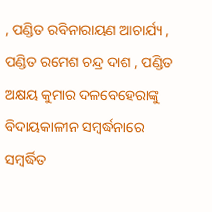, ପଣ୍ଡିତ ରବିନାରାୟଣ ଆଚାର୍ଯ୍ୟ , ପଣ୍ଡିତ ରମେଶ ଚନ୍ଦ୍ର ଦାଶ , ପଣ୍ଡିତ ଅକ୍ଷୟ କୁମାର ଦଳବେହେରାଙ୍କୁ ବିଦାୟକାଳୀନ ସମ୍ବର୍ଦ୍ଧନାରେ ସମ୍ବର୍ଦ୍ଧିତ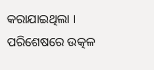କରାଯାଇଥିଲା । ପରିଶେଷରେ ଉତ୍କଳ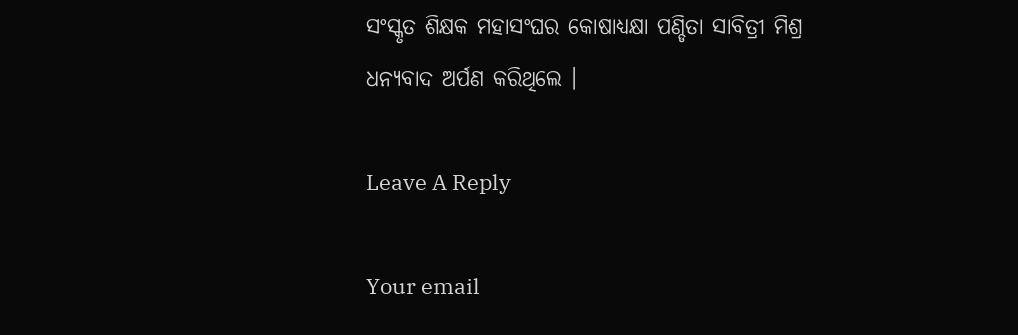ସଂସ୍କୃତ ଶିକ୍ଷକ ମହାସଂଘର କୋଷାଧ୍ୟକ୍ଷା ପଣ୍ଡିତା ସାବିତ୍ରୀ ମିଶ୍ର ଧନ୍ୟବାଦ ଅର୍ପଣ କରିଥିଲେ ।

Leave A Reply

Your email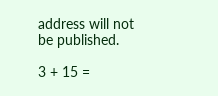address will not be published.

3 + 15 =